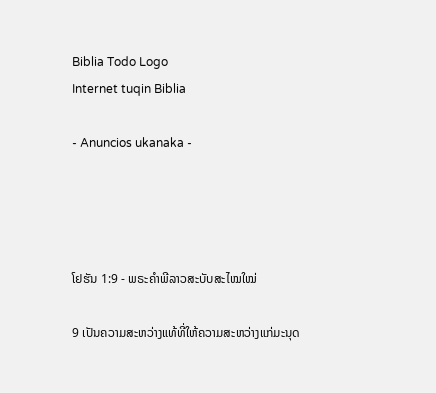Biblia Todo Logo
Internet tuqin Biblia

- Anuncios ukanaka -




ໂຢຮັນ 1:9 - ພຣະຄຳພີລາວສະບັບສະໄໝໃໝ່

9 ເປັນຄວາມສະຫວ່າງແທ້ທີ່ໃຫ້ຄວາມສະຫວ່າງແກ່ມະນຸດ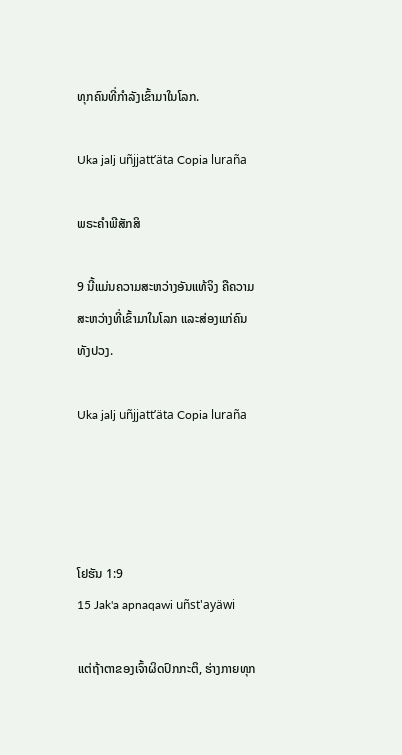ທຸກຄົນທີ່ກຳລັງເຂົ້າມາໃນໂລກ.

Uka jalj uñjjattʼäta Copia luraña

ພຣະຄຳພີສັກສິ

9 ນີ້ແມ່ນຄວາມສະຫວ່າງອັນແທ້ຈິງ ຄືຄວາມສະຫວ່າງທີ່ເຂົ້າມາໃນໂລກ ແລະສ່ອງແກ່ຄົນທັງປວງ.

Uka jalj uñjjattʼäta Copia luraña




ໂຢຮັນ 1:9
15 Jak'a apnaqawi uñst'ayäwi

ແຕ່ຖ້າຕາຂອງເຈົ້າຜິດປົກກະຕິ, ຮ່າງກາຍທຸກ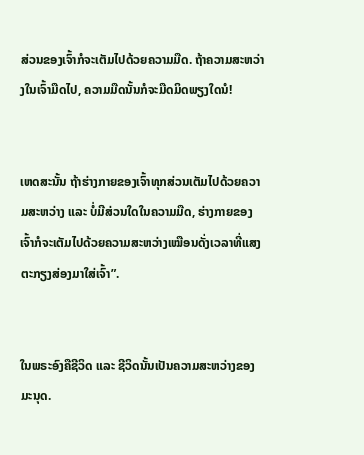ສ່ວນຂອງເຈົ້າກໍຈະເຕັມໄປດ້ວຍຄວາມມືດ. ຖ້າຄວາມສະຫວ່າງໃນເຈົ້າມືດໄປ, ຄວາມມືດນັ້ນກໍຈະມືດມິດພຽງໃດນໍ!


ເຫດສະນັ້ນ ຖ້າຮ່າງກາຍຂອງເຈົ້າທຸກສ່ວນເຕັມໄປດ້ວຍຄວາມສະຫວ່າງ ແລະ ບໍ່ມີສ່ວນໃດໃນຄວາມມືດ, ຮ່າງກາຍຂອງເຈົ້າກໍຈະເຕັມໄປດ້ວຍຄວາມສະຫວ່າງເໝືອນດັ່ງເວລາທີ່ແສງຕະກຽງສ່ອງມາໃສ່ເຈົ້າ”.


ໃນພຣະອົງຄືຊີວິດ ແລະ ຊີວິດນັ້ນເປັນຄວາມສະຫວ່າງຂອງມະນຸດ.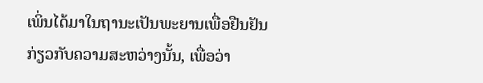ເພິ່ນໄດ້ມາໃນຖານະເປັນພະຍານເພື່ອຢືນຢັນກ່ຽວກັບຄວາມສະຫວ່າງນັ້ນ, ເພື່ອວ່າ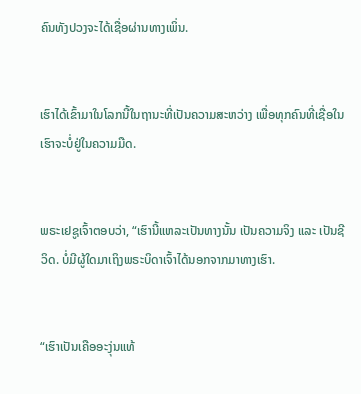ຄົນທັງປວງຈະໄດ້ເຊື່ອຜ່ານທາງເພິ່ນ.


ເຮົາໄດ້ເຂົ້າມາໃນໂລກນີ້ໃນຖານະທີ່ເປັນຄວາມສະຫວ່າງ ເພື່ອທຸກຄົນທີ່ເຊື່ອໃນເຮົາຈະບໍ່ຢູ່ໃນຄວາມມືດ.


ພຣະເຢຊູເຈົ້າຕອບວ່າ, “ເຮົານີ້ແຫລະເປັນທາງນັ້ນ ເປັນຄວາມຈິງ ແລະ ເປັນຊີວິດ. ບໍ່ມີຜູ້ໃດມາເຖິງພຣະບິດາເຈົ້າໄດ້ນອກຈາກມາທາງເຮົາ.


“ເຮົາເປັນເຄືອອະງຸ່ນແທ້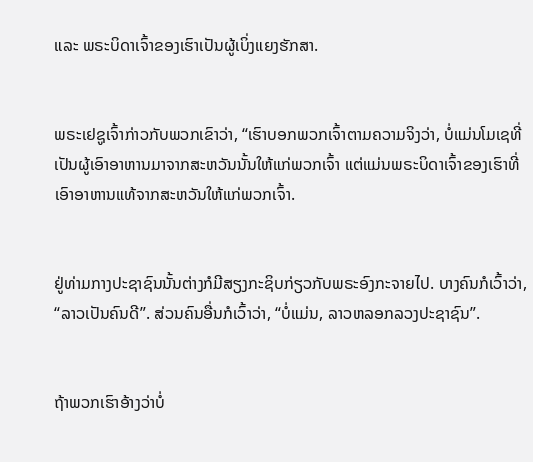ແລະ ພຣະບິດາເຈົ້າຂອງເຮົາເປັນຜູ້ເບິ່ງແຍງຮັກສາ.


ພຣະເຢຊູເຈົ້າກ່າວກັບພວກເຂົາວ່າ, “ເຮົາບອກພວກເຈົ້າຕາມຄວາມຈິງວ່າ, ບໍ່ແມ່ນໂມເຊທີ່ເປັນຜູ້ເອົາອາຫານມາຈາກສະຫວັນນັ້ນໃຫ້ແກ່ພວກເຈົ້າ ແຕ່ແມ່ນພຣະບິດາເຈົ້າຂອງເຮົາທີ່ເອົາອາຫານແທ້ຈາກສະຫວັນໃຫ້ແກ່ພວກເຈົ້າ.


ຢູ່ທ່າມກາງປະຊາຊົນນັ້ນຕ່າງກໍມີສຽງກະຊິບກ່ຽວກັບພຣະອົງກະຈາຍໄປ. ບາງຄົນກໍເວົ້າວ່າ, “ລາວເປັນຄົນດີ”. ສ່ວນຄົນອື່ນກໍເວົ້າວ່າ, “ບໍ່ແມ່ນ, ລາວຫລອກລວງປະຊາຊົນ”.


ຖ້າພວກເຮົາອ້າງວ່າບໍ່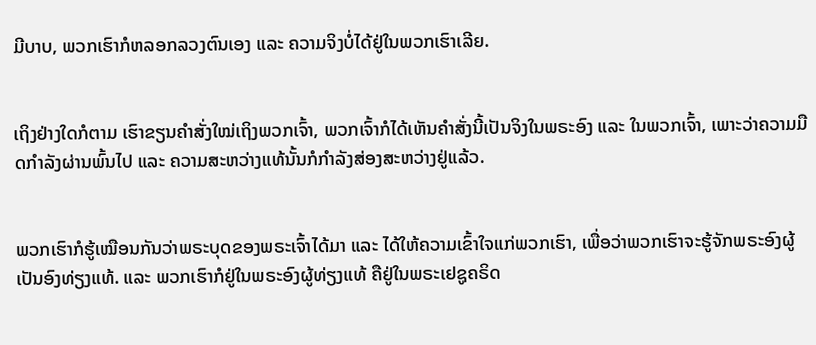ມີບາບ, ພວກເຮົາກໍຫລອກລວງຕົນເອງ ແລະ ຄວາມຈິງບໍ່ໄດ້ຢູ່ໃນພວກເຮົາເລີຍ.


ເຖິງຢ່າງໃດກໍຕາມ ເຮົາຂຽນຄຳສັ່ງໃໝ່ເຖິງພວກເຈົ້າ, ພວກເຈົ້າກໍໄດ້ເຫັນຄຳສັ່ງນີ້ເປັນຈິງໃນພຣະອົງ ແລະ ໃນພວກເຈົ້າ, ເພາະວ່າຄວາມມືດກຳລັງຜ່ານພົ້ນໄປ ແລະ ຄວາມສະຫວ່າງແທ້ນັ້ນກໍກຳລັງສ່ອງສະຫວ່າງຢູ່ແລ້ວ.


ພວກເຮົາກໍຮູ້ເໝືອນກັນວ່າພຣະບຸດຂອງພຣະເຈົ້າໄດ້ມາ ແລະ ໄດ້ໃຫ້ຄວາມເຂົ້າໃຈແກ່ພວກເຮົາ, ເພື່ອວ່າພວກເຮົາຈະຮູ້ຈັກພຣະອົງຜູ້ເປັນອົງທ່ຽງແທ້. ແລະ ພວກເຮົາກໍຢູ່ໃນພຣະອົງຜູ້ທ່ຽງແທ້ ຄືຢູ່ໃນພຣະເຢຊູຄຣິດ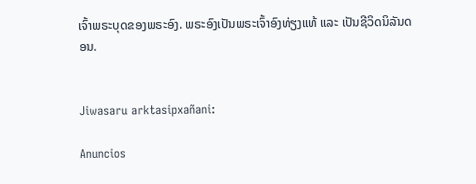ເຈົ້າພຣະບຸດຂອງພຣະອົງ. ພຣະອົງເປັນພຣະເຈົ້າອົງທ່ຽງແທ້ ແລະ ເປັນຊີວິດນິລັນດອນ.


Jiwasaru arktasipxañani:

Anuncios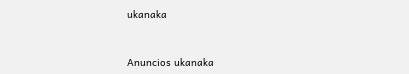ukanaka


Anuncios ukanaka